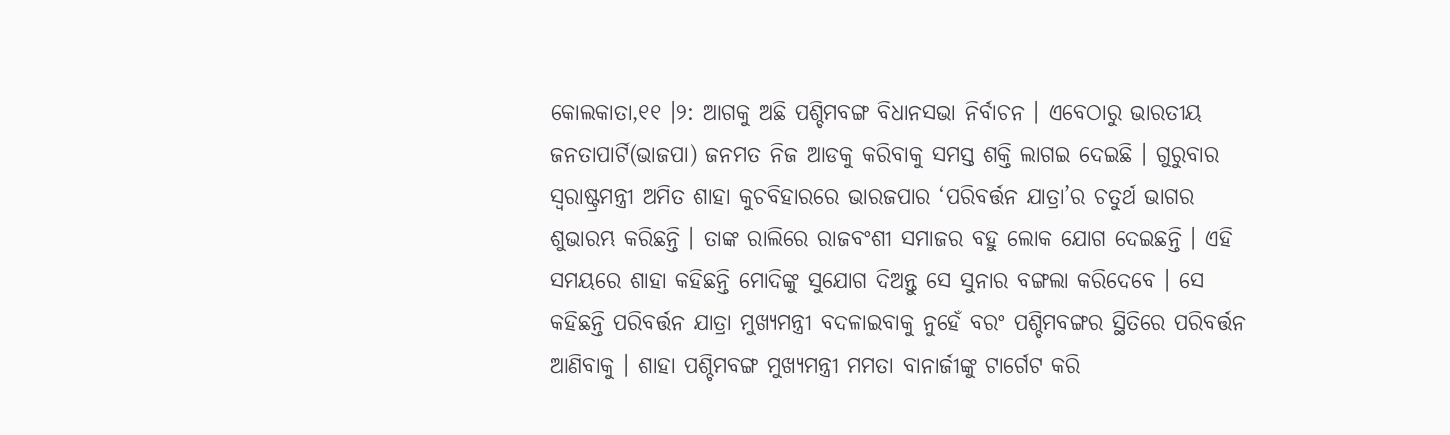କୋଲକାତା,୧୧ ।୨: ଆଗକୁ ଅଛି ପଶ୍ଚିମବଙ୍ଗ ବିଧାନସଭା ନିର୍ବାଚନ । ଏବେଠାରୁ ଭାରତୀୟ ଜନତାପାର୍ଟି(ଭାଜପା) ଜନମତ ନିଜ ଆଡକୁ କରିବାକୁ ସମସ୍ତ ଶକ୍ତି ଲାଗଇ ଦେଇଛି । ଗୁରୁବାର ସ୍ୱରାଷ୍ଟ୍ରମନ୍ତ୍ରୀ ଅମିତ ଶାହା କୁଚବିହାରରେ ଭାରଜପାର ‘ପରିବର୍ତ୍ତନ ଯାତ୍ରା’ର ଚତୁର୍ଥ ଭାଗର ଶୁଭାରମ୍ଭ କରିଛନ୍ତି । ତାଙ୍କ ରାଲିରେ ରାଜବଂଶୀ ସମାଜର ବହୁ ଲୋକ ଯୋଗ ଦେଇଛନ୍ତି । ଏହି ସମୟରେ ଶାହା କହିଛନ୍ତି ମୋଦିଙ୍କୁ ସୁଯୋଗ ଦିଅନ୍ତୁ ସେ ସୁନାର ବଙ୍ଗଲା କରିଦେବେ । ସେ କହିଛନ୍ତି ପରିବର୍ତ୍ତନ ଯାତ୍ରା ମୁଖ୍ୟମନ୍ତ୍ରୀ ବଦଳାଇବାକୁ ନୁହେଁ ବରଂ ପଶ୍ଚିମବଙ୍ଗର ସ୍ଥିତିରେ ପରିବର୍ତ୍ତନ ଆଣିବାକୁ । ଶାହା ପଶ୍ଚିମବଙ୍ଗ ମୁଖ୍ୟମନ୍ତ୍ରୀ ମମତା ବାନାର୍ଜୀଙ୍କୁ ଟାର୍ଗେଟ କରି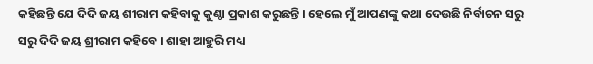କହିଛନ୍ତି ଯେ ଦିଦି ଜୟ ଶୀରାମ କହିବାକୁ କୁଣ୍ଠା ପ୍ରକାଶ କରୁଛନ୍ତି । ହେଲେ ମୁଁ ଆପଣଙ୍କୁ କଥା ଦେଉଛି ନିର୍ବାଚନ ସରୁ ସରୁ ଦିଦି ଜୟ ଶ୍ରୀରାମ କହିବେ । ଶାହା ଆହୁରି ମଧ୍ୟ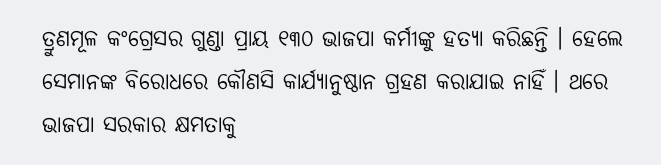ତ୍ରୁଣମୂଳ କଂଗ୍ରେସର ଗୁଣ୍ଡା ପ୍ରାୟ ୧୩୦ ଭାଜପା କର୍ମୀଙ୍କୁ ହତ୍ୟା କରିଛନ୍ତି । ହେଲେ ସେମାନଙ୍କ ବିରୋଧରେ କୌଣସି କାର୍ଯ୍ୟାନୁଷ୍ଠାନ ଗ୍ରହଣ କରାଯାଇ ନାହିଁ । ଥରେ ଭାଜପା ସରକାର କ୍ଷମତାକୁ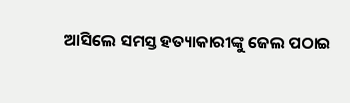ଆସିଲେ ସମସ୍ତ ହତ୍ୟାକାରୀଙ୍କୁ ଜେଲ ପଠାଇ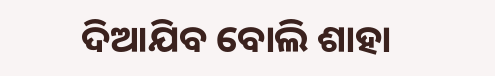ଦିଆଯିବ ବୋଲି ଶାହା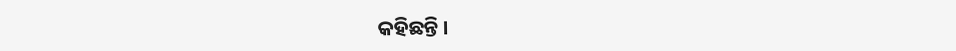କହିଛନ୍ତି ।